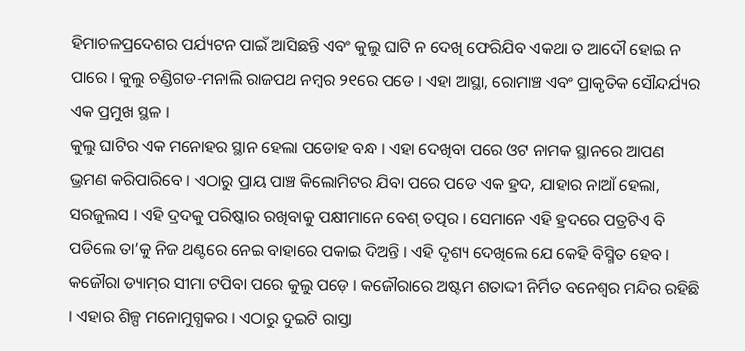ହିମାଚଳପ୍ରଦେଶର ପର୍ଯ୍ୟଟନ ପାଇଁ ଆସିଛନ୍ତି ଏବଂ କୁଲୁ ଘାଟି ନ ଦେଖି ଫେରିଯିବ ଏକଥା ତ ଆଦୌ ହୋଇ ନ ପାରେ । କୁଲୁ ଚଣ୍ଡିଗଡ-ମନାଲି ରାଜପଥ ନମ୍ବର ୨୧ରେ ପଡେ । ଏହା ଆସ୍ଥା, ରୋମାଞ୍ଚ ଏବଂ ପ୍ରାକୃତିକ ସୌନ୍ଦର୍ଯ୍ୟର ଏକ ପ୍ରମୁଖ ସ୍ଥଳ ।
କୁଲୁ ଘାଟିର ଏକ ମନୋହର ସ୍ଥାନ ହେଲା ପଡୋହ ବନ୍ଧ । ଏହା ଦେଖିବା ପରେ ଓଟ ନାମକ ସ୍ଥାନରେ ଆପଣ ଭ୍ରମଣ କରିପାରିବେ । ଏଠାରୁ ପ୍ରାୟ ପାଞ୍ଚ କିଲୋମିଟର ଯିବା ପରେ ପଡେ ଏକ ହ୍ରଦ, ଯାହାର ନାଆଁ ହେଲା, ସରଜୁଲସ । ଏହି ଦ୍ରଦକୁ ପରିଷ୍କାର ରଖିବାକୁ ପକ୍ଷୀମାନେ ବେଶ୍‌ ତତ୍ପର । ସେମାନେ ଏହି ହ୍ରଦରେ ପତ୍ରଟିଏ ବି ପଡିଲେ ତା’କୁ ନିଜ ଥଣ୍ଟରେ ନେଇ ବାହାରେ ପକାଇ ଦିଅନ୍ତି । ଏହି ଦୃଶ୍ୟ ଦେଖିଲେ ଯେ କେହି ବିସ୍ମିତ ହେବ ।
କଜୌରା ଡ୍ୟାମ୍‌ର ସୀମା ଟପିବା ପରେ କୁଲୁ ପଡ଼େ । କଜୌରାରେ ଅଷ୍ଟମ ଶତାଦ୍ଦୀ ନିର୍ମିତ ବନେଶ୍ୱର ମନ୍ଦିର ରହିଛି । ଏହାର ଶିଳ୍ପ ମନୋମୁଗ୍ଧକର । ଏଠାରୁ ଦୁଇଟି ରାସ୍ତା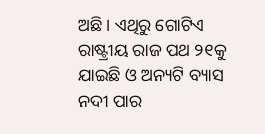ଅଛି । ଏଥିରୁ ଗୋଟିଏ ରାଷ୍ଟ୍ରୀୟ ରାଜ ପଥ ୨୧କୁ ଯାଇଛି ଓ ଅନ୍ୟଟି ବ୍ୟାସ ନଦୀ ପାର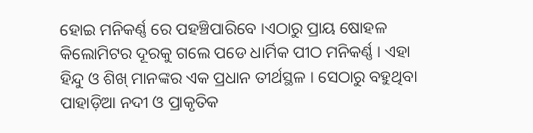ହୋଇ ମନିକର୍ଣ୍ଣ ରେ ପହଞ୍ଚିପାରିବେ ।ଏଠାରୁ ପ୍ରାୟ ଷୋହଳ କିଲୋମିଟର ଦୂରକୁ ଗଲେ ପଡେ ଧାର୍ମିକ ପୀଠ ମନିକର୍ଣ୍ଣ । ଏହା ହିନ୍ଦୁ ଓ ଶିଖ୍‌ ମାନଙ୍କର ଏକ ପ୍ରଧାନ ତୀର୍ଥସ୍ଥଳ । ସେଠାରୁ ବହୁଥିବା ପାହାଡ଼ିଆ ନଦୀ ଓ ପ୍ରାକୃତିକ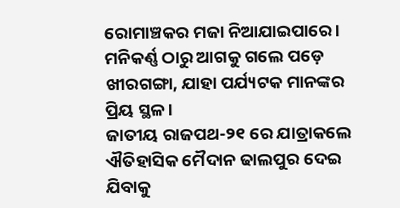ରୋମାଞ୍ଚକର ମଜା ନିଆଯାଇପାରେ । ମନିକର୍ଣ୍ଣ ଠାରୁ ଆଗକୁ ଗଲେ ପଡ଼େ ଖୀରଗଙ୍ଗା, ଯାହା ପର୍ଯ୍ୟଟକ ମାନଙ୍କର ପ୍ରିୟ ସ୍ଥଳ ।
ଜାତୀୟ ରାଜପଥ-୨୧ ରେ ଯାତ୍ରାକଲେ ଐତିହାସିକ ମୈଦାନ ଢାଲପୁର ଦେଇ ଯିବାକୁ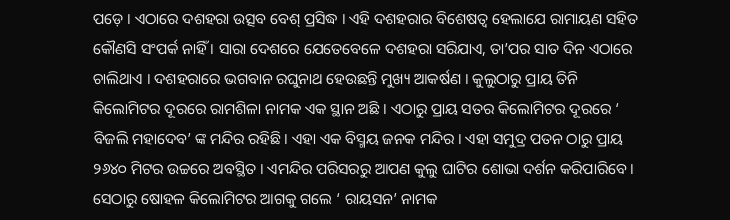ପଡ଼େ । ଏଠାରେ ଦଶହରା ଉତ୍ସବ ବେଶ୍‌ ପ୍ରସିଦ୍ଧ । ଏହି ଦଶହରାର ବିଶେଷତ୍ୱ ହେଲାଯେ ରାମାୟଣ ସହିତ କୌଣସି ସଂପର୍କ ନାହିଁ । ସାରା ଦେଶରେ ଯେତେବେଳେ ଦଶହରା ସରିଯାଏ, ତା’ପର ସାତ ଦିନ ଏଠାରେ ଚାଲିଥାଏ । ଦଶହରାରେ ଭଗବାନ ରଘୁନାଥ ହେଉଛନ୍ତି ମୁଖ୍ୟ ଆକର୍ଷଣ । କୁଲୁଠାରୁ ପ୍ରାୟ ତିନି କିଲୋମିଟର ଦୂରରେ ରାମଶିଳା ନାମକ ଏକ ସ୍ଥାନ ଅଛି । ଏଠାରୁ ପ୍ରାୟ ସତର କିଲୋମିଟର ଦୂରରେ ‘ ବିଜଲି ମହାଦେବ’ ଙ୍କ ମନ୍ଦିର ରହିଛି । ଏହା ଏକ ବିସ୍ମୟ ଜନକ ମନ୍ଦିର । ଏହା ସମୁଦ୍ର ପତନ ଠାରୁ ପ୍ରାୟ ୨୬୪୦ ମିଟର ଉଚ୍ଚରେ ଅବସ୍ଥିତ । ଏମନ୍ଦିର ପରିସରରୁ ଆପଣ କୁଲୁ ଘାଟିର ଶୋଭା ଦର୍ଶନ କରିପାରିବେ । ସେଠାରୁ ଷୋହଳ କିଲୋମିଟର ଆଗକୁ ଗଲେ ‘ ରାୟସନ’ ନାମକ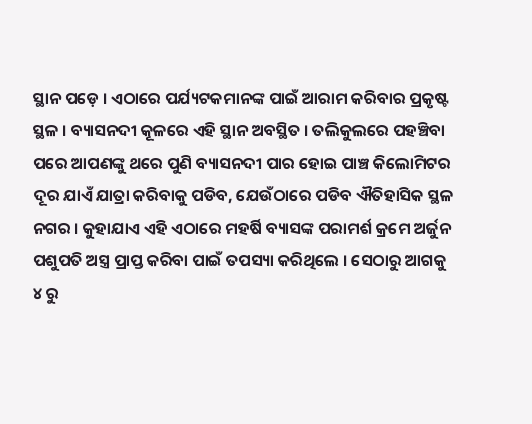ସ୍ଥାନ ପଡ଼େ । ଏଠାରେ ପର୍ଯ୍ୟଟକମାନଙ୍କ ପାଇଁ ଆରାମ କରିବାର ପ୍ରକୃଷ୍ଟ ସ୍ଥଳ । ବ୍ୟାସନଦୀ କୂଳରେ ଏହି ସ୍ଥାନ ଅବସ୍ଥିତ । ତଲିକୁଲରେ ପହଞ୍ଚିବା ପରେ ଆପଣଙ୍କୁ ଥରେ ପୁଣି ବ୍ୟାସନଦୀ ପାର ହୋଇ ପାଞ୍ଚ କିଲୋମିଟର ଦୂର ଯାଏଁ ଯାତ୍ରା କରିବାକୁ ପଡିବ, ଯେଉଁଠାରେ ପଡିବ ଐତିହାସିକ ସ୍ଥଳ ନଗର । କୁହାଯାଏ ଏହି ଏଠାରେ ମହର୍ଷି ବ୍ୟାସଙ୍କ ପରାମର୍ଶ କ୍ରମେ ଅର୍ଜୁନ ପଶୁପତି ଅସ୍ତ୍ର ପ୍ରାପ୍ତ କରିବା ପାଇଁ ତପସ୍ୟା କରିଥିଲେ । ସେଠାରୁ ଆଗକୁ ୪ ରୁ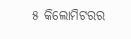୫ କିଲୋମିଟରର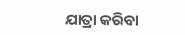ଯାତ୍ରା କରିବା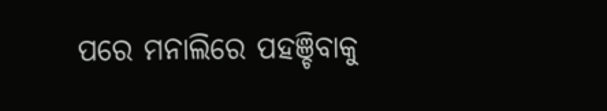ପରେ ମନାଲିରେ ପହଞ୍ଚିବାକୁ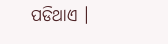ପଡିଥାଏ ।